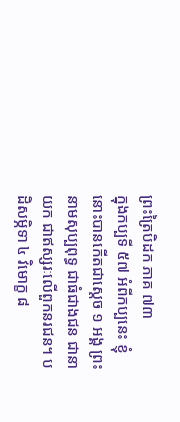ព្រះត្រៃបិដក ភាគ ៧៣
ក្នុងកប្បទី ៥៧ អំពីកប្បនេះ ខ្ញុំនោះបានកើតជាស្តេច ១ អង្គ ព្រះនាមសុប្បពុទ្ធ ជាធំជាងជន ជានាយក ជាឥស្សរៈលើពួកនរជន។ បដិសម្ភិទា ៤ វិមោក្ខ ៨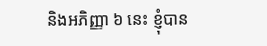និងអភិញ្ញា ៦ នេះ ខ្ញុំបាន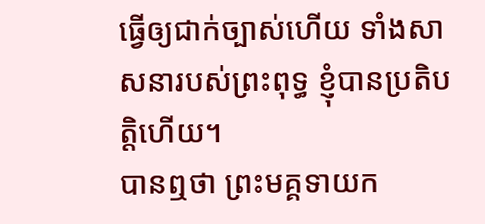ធ្វើឲ្យជាក់ច្បាស់ហើយ ទាំងសាសនារបស់ព្រះពុទ្ធ ខ្ញុំបានប្រតិបត្តិហើយ។
បានឮថា ព្រះមគ្គទាយក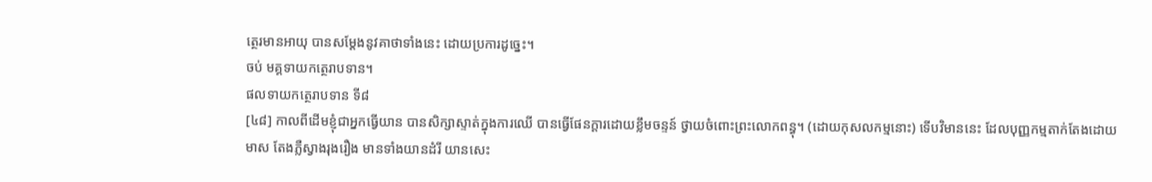ត្ថេរមានអាយុ បានសម្ដែងនូវគាថាទាំងនេះ ដោយប្រការដូច្នេះ។
ចប់ មគ្គទាយកត្ថេរាបទាន។
ផលទាយកត្ថេរាបទាន ទី៨
[៤៨] កាលពីដើមខ្ញុំជាអ្នកធ្វើយាន បានសិក្សាស្ទាត់ក្នុងការឈើ បានធ្វើផែនក្ដារដោយខ្លឹមចន្ទន៍ ថ្វាយចំពោះព្រះលោកពន្ធុ។ (ដោយកុសលកម្មនោះ) ទើបវិមាននេះ ដែលបុញ្ញកម្មតាក់តែងដោយមាស តែងភ្លឺស្វាងរុងរឿង មានទាំងយានដំរី យានសេះ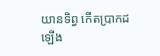យានទិព្វ កើតប្រាកដឡើង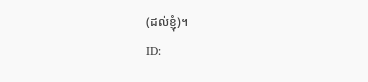(ដល់ខ្ញុំ)។
ID: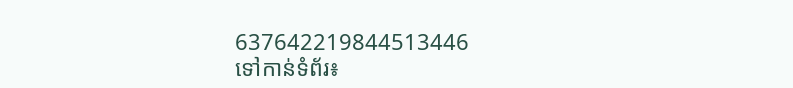637642219844513446
ទៅកាន់ទំព័រ៖